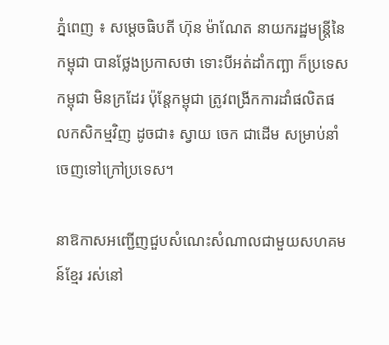ភ្នំពេញ ៖ សម្ដេចធិបតី ហ៊ុន ម៉ាណែត នាយករដ្ឋមន្ដ្រីនៃកម្ពុជា បានថ្លែងប្រកាសថា ទោះបីអត់ដាំកញ្ឆា ក៏ប្រទេសកម្ពុជា មិនក្រដែរ ប៉ុន្ដែកម្ពុជា ត្រូវពង្រីកការដាំផលិតផលកសិកម្មវិញ ដូចជា៖ ស្វាយ ចេក ជាដើម សម្រាប់នាំចេញទៅក្រៅប្រទេស។

នាឱកាសអញ្ជើញជួបសំណេះសំណាលជាមួយសហគមន៍ខ្មែរ រស់នៅ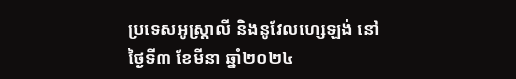ប្រទេសអូស្រ្តាលី និងនូវែលហ្សេឡង់ នៅថ្ងៃទី៣ ខែមីនា ឆ្នាំ២០២៤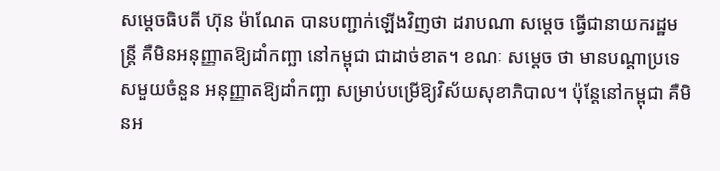សម្ដេចធិបតី ហ៊ុន ម៉ាណែត បានបញ្ជាក់ឡើងវិញថា ដរាបណា សម្ដេច ធ្វើជានាយករដ្ឋមន្រ្ដី គឺមិនអនុញ្ញាតឱ្យដាំកញ្ឆា នៅកម្ពុជា ជាដាច់ខាត។ ខណៈ សម្ដេច ថា មានបណ្ដាប្រទេសមួយចំនួន អនុញ្ញាតឱ្យដាំកញ្ឆា សម្រាប់បម្រើឱ្យវិស័យសុខាភិបាល។ ប៉ុន្ដែនៅកម្ពុជា គឺមិនអ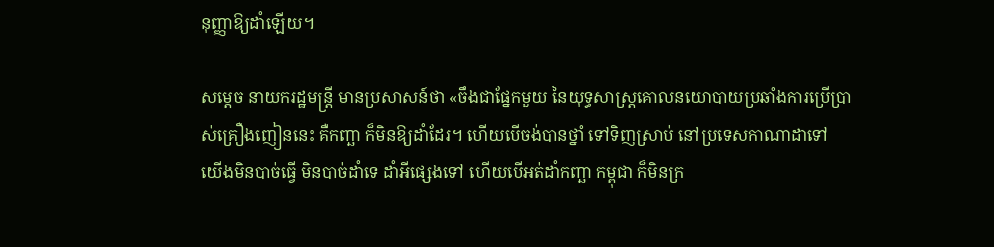នុញ្ញាឱ្យដាំឡើយ។

សម្ដេច នាយករដ្ឋមន្ដ្រី មានប្រសាសន៍ថា «ចឹងជាផ្នែកមួយ នៃយុទ្ធសាស្ដ្រគោលនយោបាយប្រឆាំងការប្រើប្រាស់គ្រឿងញៀននេះ គឺកញ្ឆា ក៏មិនឱ្យដាំដែរ។ ហើយបើចង់បានថ្នាំ ទៅទិញស្រាប់ នៅប្រទេសកាណាដាទៅ យើងមិនបាច់ធ្វើ មិនបាច់ដាំទេ ដាំអីផ្សេងទៅ ហើយបើអត់ដាំកញ្ឆា កម្ពុជា ក៏មិនក្រ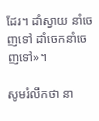ដែរ។ ដាំស្វាយ នាំចេញទៅ ដាំចេកនាំចេញទៅ»។

សូមរំលឹកថា នា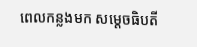ពេលកន្លងមក សម្តេចធិបតី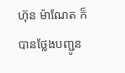ហ៊ុន ម៉ាណែត ក៏បានថ្លែងបញ្ជូន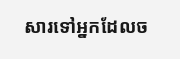សារទៅអ្នកដែលច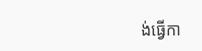ង់ធ្វើកា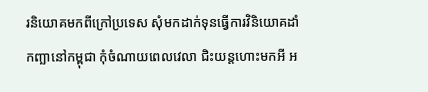រនិយោគមកពីក្រៅប្រទេស សុំមកដាក់ទុនធ្វើការវិនិយោគដាំកញ្ឆានៅកម្ពុជា កុំចំណាយពេលវេលា ជិះយន្តហោះមកអី អ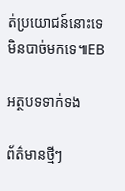ត់ប្រយោជន៍នោះទេ មិនបាច់មកទេ៕EB

អត្ថបទទាក់ទង

ព័ត៌មានថ្មីៗ